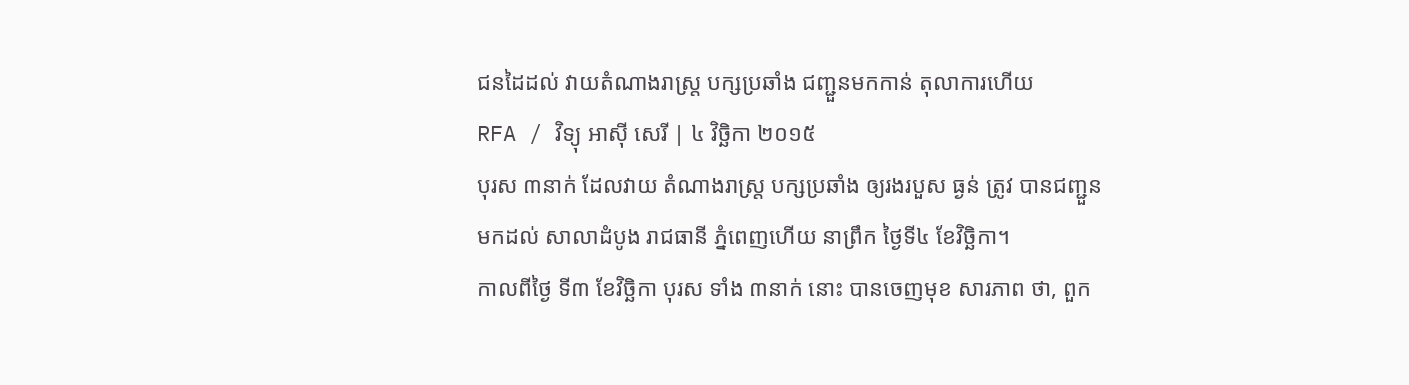ជនដៃដល់ វាយតំណាងរាស្ត្រ បក្សប្រឆាំង ជញ្ជួនមកកាន់ តុលាការហើយ
RFA / វិទ្យុ អាស៊ី សេរី | ៤ វិច្ឆិកា ២០១៥
បុរស ៣នាក់ ដែលវាយ តំណាងរាស្ត្រ បក្សប្រឆាំង ឲ្យរងរបួស ធ្ងន់ ត្រូវ បានជញ្ជួន មកដល់ សាលាដំបូង រាជធានី ភ្នំពេញហើយ នាព្រឹក ថ្ងៃទី៤ ខែវិច្ឆិកា។
កាលពីថ្ងៃ ទី៣ ខែវិច្ឆិកា បុរស ទាំង ៣នាក់ នោះ បានចេញមុខ សារភាព ថា, ពួក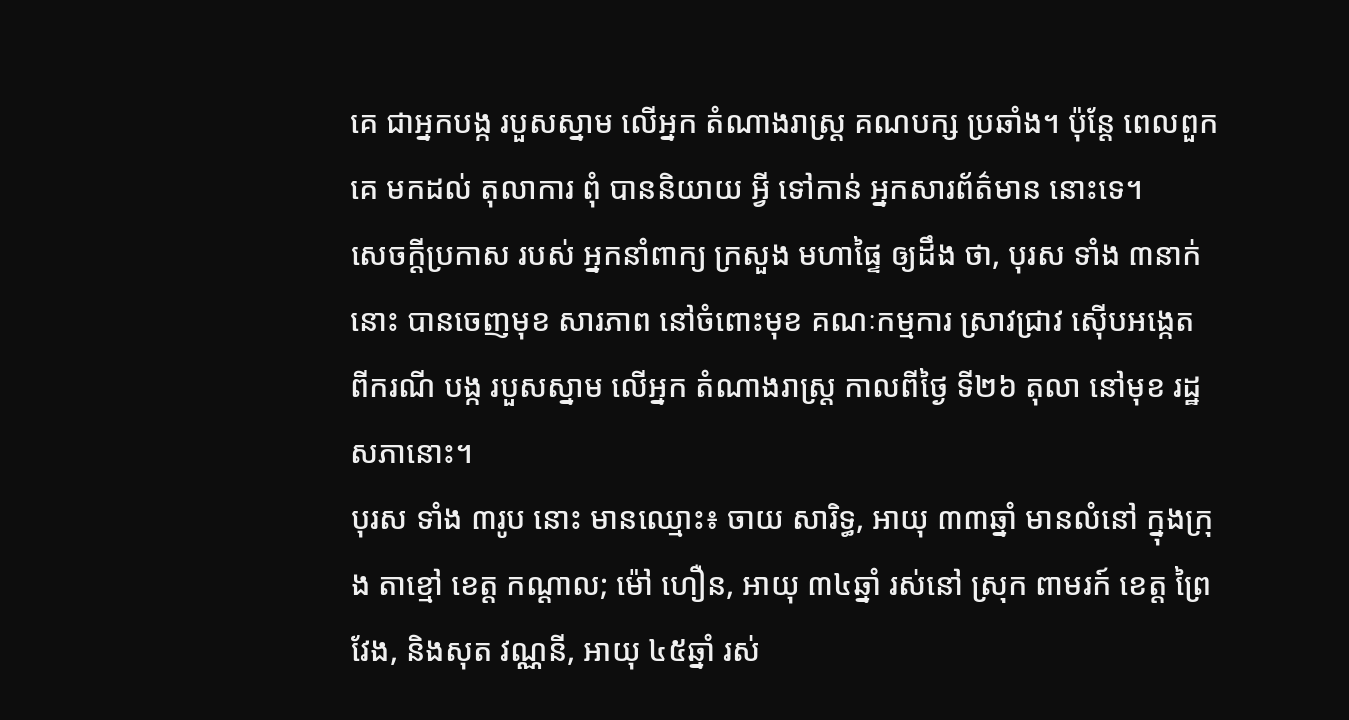គេ ជាអ្នកបង្ក របួសស្នាម លើអ្នក តំណាងរាស្ត្រ គណបក្ស ប្រឆាំង។ ប៉ុន្តែ ពេលពួកគេ មកដល់ តុលាការ ពុំ បាននិយាយ អ្វី ទៅកាន់ អ្នកសារព័ត៌មាន នោះទេ។
សេចក្ដីប្រកាស របស់ អ្នកនាំពាក្យ ក្រសួង មហាផ្ទៃ ឲ្យដឹង ថា, បុរស ទាំង ៣នាក់ នោះ បានចេញមុខ សារភាព នៅចំពោះមុខ គណៈកម្មការ ស្រាវជ្រាវ ស៊ើបអង្កេត ពីករណី បង្ក របួសស្នាម លើអ្នក តំណាងរាស្ត្រ កាលពីថ្ងៃ ទី២៦ តុលា នៅមុខ រដ្ឋសភានោះ។
បុរស ទាំង ៣រូប នោះ មានឈ្មោះ៖ ចាយ សារិទ្ធ, អាយុ ៣៣ឆ្នាំ មានលំនៅ ក្នុងក្រុង តាខ្មៅ ខេត្ត កណ្ដាល; ម៉ៅ ហឿន, អាយុ ៣៤ឆ្នាំ រស់នៅ ស្រុក ពាមរក៍ ខេត្ត ព្រៃវែង, និងសុត វណ្ណនី, អាយុ ៤៥ឆ្នាំ រស់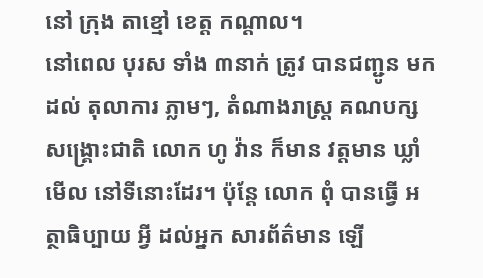នៅ ក្រុង តាខ្មៅ ខេត្ត កណ្ដាល។
នៅពេល បុរស ទាំង ៣នាក់ ត្រូវ បានជញ្ជូន មកដល់ តុលាការ ភ្លាមៗ, តំណាងរាស្រ្ត គណបក្ស សង្រ្គោះជាតិ លោក ហូ វ៉ាន ក៏មាន វត្តមាន ឃ្លាំមើល នៅទីនោះដែរ។ ប៉ុន្តែ លោក ពុំ បានធ្វើ អត្ថាធិប្បាយ អ្វី ដល់អ្នក សារព័ត៌មាន ឡើ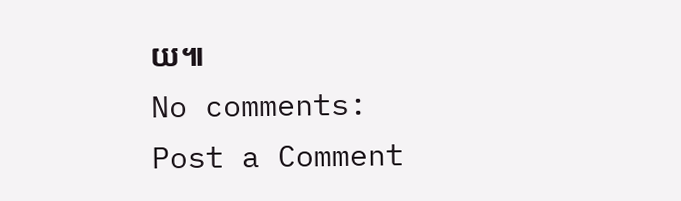យ៕
No comments:
Post a Comment